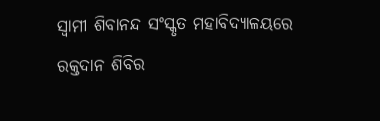ସ୍ୱାମୀ ଶିବାନନ୍ଦ ସଂସ୍କୃତ ମହାବିଦ୍ୟାଳୟରେ ରକ୍ତଦାନ ଶିବିର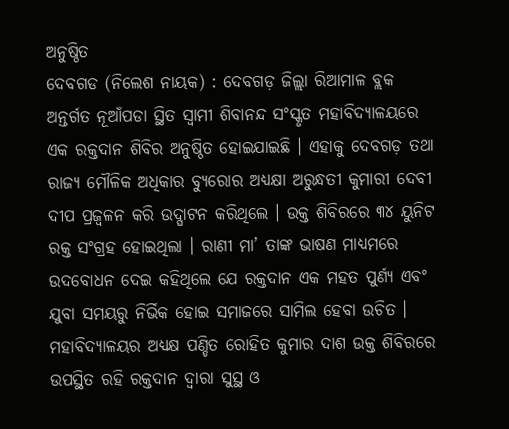ଅନୁଷ୍ଠିତ
ଦେବଗଡ (ନିଲେଶ ନାୟକ) : ଦେବଗଡ଼ ଜିଲ୍ଲା ରିଆମାଳ ବ୍ଲକ ଅନ୍ତର୍ଗତ ନୂଆଁପଡା ସ୍ଥିତ ସ୍ୱାମୀ ଶିବାନନ୍ଦ ସଂସ୍କୃତ ମହାବିଦ୍ୟାଳୟରେ ଏକ ରକ୍ତଦାନ ଶିବିର ଅନୁଷ୍ଠିତ ହୋଇଯାଇଛି । ଏହାକୁ ଦେବଗଡ଼ ତଥା ରାଜ୍ୟ ମୌଳିକ ଅଧିକାର ବ୍ୟୁରୋର ଅଧ୍ୟକ୍ଷା ଅରୁନ୍ଧତୀ କୁମାରୀ ଦେବୀ ଦୀପ ପ୍ରଜ୍ୱଳନ କରି ଉଦ୍ଘାଟନ କରିଥିଲେ । ଉକ୍ତ ଶିବିରରେ ୩୪ ୟୁନିଟ ରକ୍ତ ସଂଗ୍ରହ ହୋଇଥିଲା । ରାଣୀ ମା’ ତାଙ୍କ ଭାଷଣ ମାଧ୍ୟମରେ ଉଦବୋଧନ ଦେଇ କହିଥିଲେ ଯେ ରକ୍ତଦାନ ଏକ ମହତ ପୁର୍ଣ୍ୟ ଏବଂ ଯୁବା ସମୟରୁ ନିର୍ଭିକ ହୋଇ ସମାଜରେ ସାମିଲ ହେବା ଉଚିତ ।
ମହାବିଦ୍ୟାଳୟର ଅଧ୍ୟକ୍ଷ ପଣ୍ଡିତ ରୋହିତ କୁମାର ଦାଶ ଉକ୍ତ ଶିବିରରେ ଉପସ୍ଥିତ ରହି ରକ୍ତଦାନ ଦ୍ୱାରା ସୁସ୍ଥ ଓ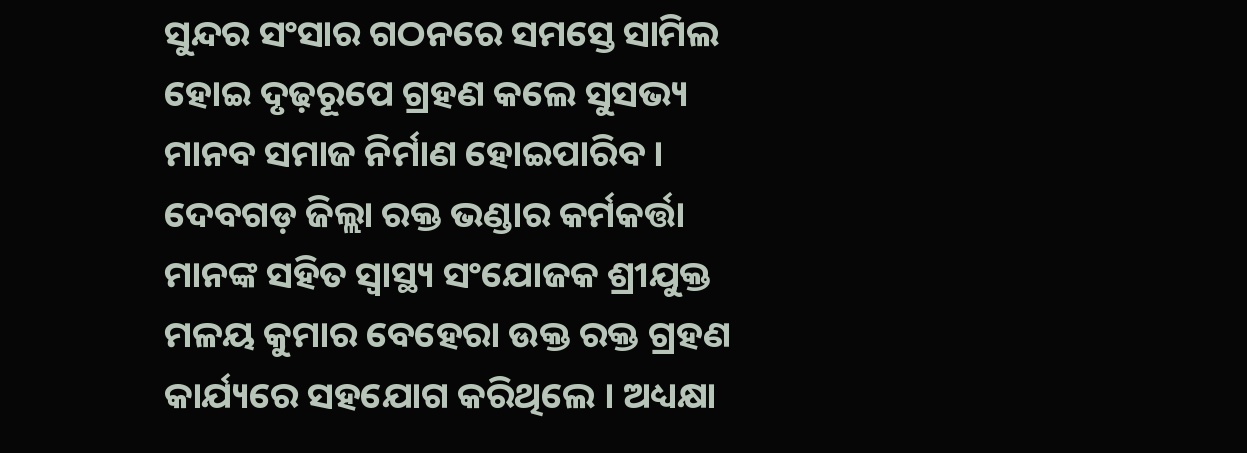ସୁନ୍ଦର ସଂସାର ଗଠନରେ ସମସ୍ତେ ସାମିଲ ହୋଇ ଦୃଢ଼ରୂପେ ଗ୍ରହଣ କଲେ ସୁସଭ୍ୟ ମାନବ ସମାଜ ନିର୍ମାଣ ହୋଇପାରିବ ।
ଦେବଗଡ଼ ଜିଲ୍ଲା ରକ୍ତ ଭଣ୍ଡାର କର୍ମକର୍ତ୍ତା ମାନଙ୍କ ସହିତ ସ୍ୱାସ୍ଥ୍ୟ ସଂଯୋଜକ ଶ୍ରୀଯୁକ୍ତ ମଳୟ କୁମାର ବେହେରା ଉକ୍ତ ରକ୍ତ ଗ୍ରହଣ କାର୍ଯ୍ୟରେ ସହଯୋଗ କରିଥିଲେ । ଅଧ୍ୟକ୍ଷା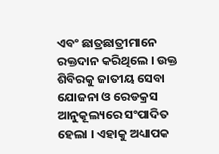ଏବଂ ଛାତ୍ରଛାତ୍ରୀମାନେ ରକ୍ତଦାନ କରିଥିଲେ । ଉକ୍ତ ଶିବିରକୁ ଜାତୀୟ ସେବା ଯୋଜନା ଓ ରେଡକ୍ରସ ଆନୁକୂଲ୍ୟରେ ସଂପାଦିତ ହେଲା । ଏହାକୁ ଅଧ୍ୟାପକ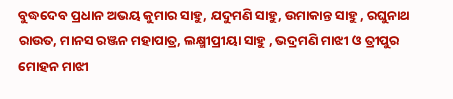ବୁଦ୍ଧଦେବ ପ୍ରଧାନ ଅଭୟ କୁମାର ସାହୁ, ଯଦୁମଣି ସାହୁ, ଉମାକାନ୍ତ ସାହୁ , ରଘୁନାଥ ରାଉତ, ମାନସ ରଞ୍ଜନ ମହାପାତ୍ର, ଲକ୍ଷ୍ମୀପ୍ରୀୟା ସାହୁ , ଭଦ୍ରମଣି ମାଝୀ ଓ ତ୍ରୀପୁର ମୋହନ ମାଝୀ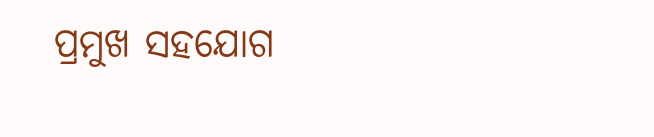ପ୍ରମୁଖ ସହଯୋଗ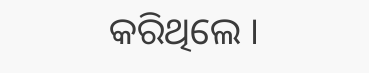କରିଥିଲେ ।